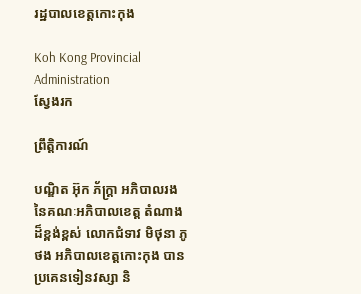រដ្ឋបាលខេត្តកោះកុង

Koh Kong Provincial Administration
ស្វែងរក

ព្រឹត្តិការណ៍

បណ្ឌិត អ៊ុក ភ័ក្ត្រា អភិបាលរង នៃគណៈអភិបាលខេត្ត តំណាងដ៏ខ្ពង់ខ្ពស់ លោកជំទាវ មិថុនា ភូថង អភិបាលខេត្តកោះកុង បានប្រគេនទៀនវស្សា និ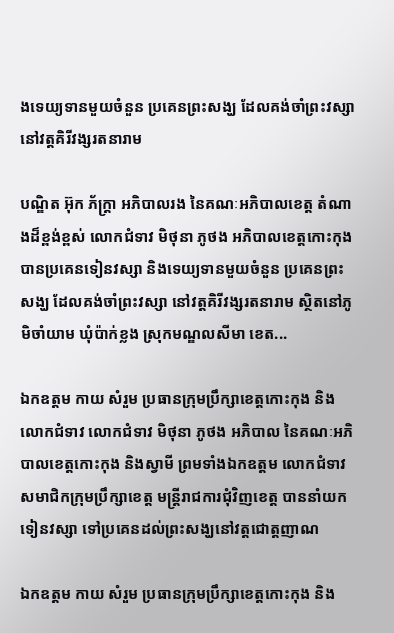ងទេយ្យទានមួយចំនួន ប្រគេនព្រះសង្ឃ ដែលគង់ចាំព្រះវស្សា នៅវត្តគិរីវង្សរតនារាម

បណ្ឌិត អ៊ុក ភ័ក្ត្រា អភិបាលរង នៃគណៈអភិបាលខេត្ត តំណាងដ៏ខ្ពង់ខ្ពស់ លោកជំទាវ មិថុនា ភូថង អភិបាលខេត្តកោះកុង បានប្រគេនទៀនវស្សា និងទេយ្យទានមួយចំនួន ប្រគេនព្រះសង្ឃ ដែលគង់ចាំព្រះវស្សា នៅវត្តគិរីវង្សរតនារាម ស្ថិតនៅភូមិចាំយាម ឃុំប៉ាក់ខ្លង ស្រុកមណ្ឌលសីមា ខេត...

ឯកឧត្តម កាយ សំរួម ប្រធានក្រុមប្រឹក្សាខេត្តកោះកុង និងលោកជំទាវ លោកជំទាវ មិថុនា ភូថង អភិបាល នៃគណៈអភិបាលខេត្តកោះកុង និងស្វាមី ព្រមទាំងឯកឧត្តម លោកជំទាវសមាជិកក្រុមប្រឹក្សាខេត្ត មន្ត្រីរាជការជុំវិញខេត្ត បាននាំយកទៀនវស្សា ទៅប្រគេនដល់ព្រះសង្ឃនៅវត្តជោត្តញាណ

ឯកឧត្តម កាយ សំរួម ប្រធានក្រុមប្រឹក្សាខេត្តកោះកុង និង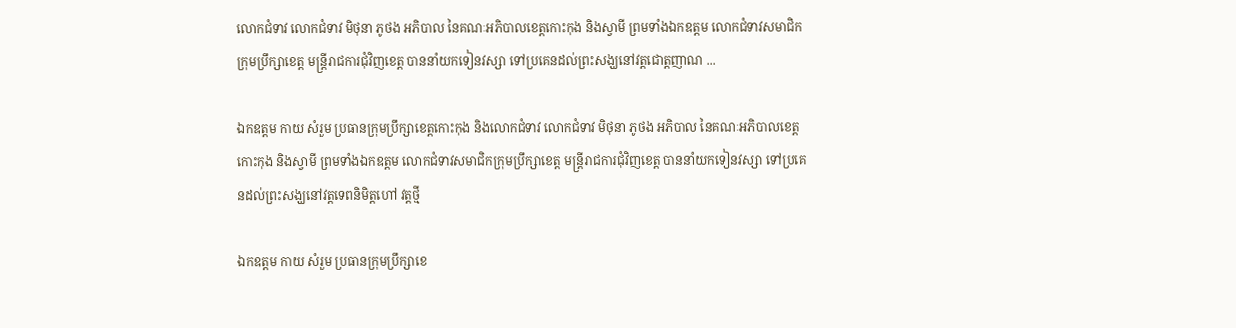លោកជំទាវ លោកជំទាវ មិថុនា ភូថង អភិបាល នៃគណៈអភិបាលខេត្តកោះកុង និងស្វាមី ព្រមទាំងឯកឧត្តម លោកជំទាវសមាជិកក្រុមប្រឹក្សាខេត្ត មន្ត្រីរាជការជុំវិញខេត្ត បាននាំយកទៀនវស្សា ទៅប្រគេនដល់ព្រះសង្ឃនៅវត្តជោត្តញាណ ...

ឯកឧត្តម កាយ សំរួម ប្រធានក្រុមប្រឹក្សាខេត្តកោះកុង និងលោកជំទាវ លោកជំទាវ មិថុនា ភូថង អភិបាល នៃគណៈអភិបាលខេត្តកោះកុង និងស្វាមី ព្រមទាំងឯកឧត្តម លោកជំទាវសមាជិកក្រុមប្រឹក្សាខេត្ត មន្ត្រីរាជការជុំវិញខេត្ត បាននាំយកទៀនវស្សា ទៅប្រគេនដល់ព្រះសង្ឃនៅវត្តទេពនិមិត្តហៅ វត្តថ្មី

ឯកឧត្តម កាយ សំរួម ប្រធានក្រុមប្រឹក្សាខេ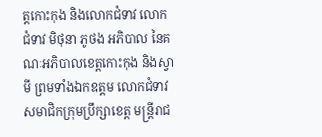ត្តកោះកុង និងលោកជំទាវ លោកជំទាវ មិថុនា ភូថង អភិបាល នៃគណៈអភិបាលខេត្តកោះកុង និងស្វាមី ព្រមទាំងឯកឧត្តម លោកជំទាវសមាជិកក្រុមប្រឹក្សាខេត្ត មន្ត្រីរាជ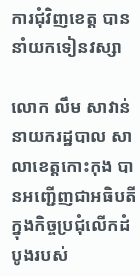ការជុំវិញខេត្ត បាននាំយកទៀនវស្សា

លោក លឹម សាវាន់ នាយករដ្ឋបាល សាលាខេត្តកោះកុង បានអញ្ជើញជាអធិបតី ក្នុងកិច្ចប្រជុំលើកដំបូងរបស់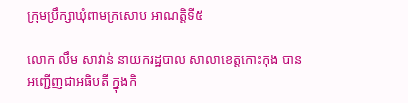ក្រុមប្រឹក្សាឃុំពាមក្រសោប អាណត្តិទី៥

លោក លឹម សាវាន់ នាយករដ្ឋបាល សាលាខេត្តកោះកុង បានអញ្ជើញជាអធិបតី ក្នុងកិ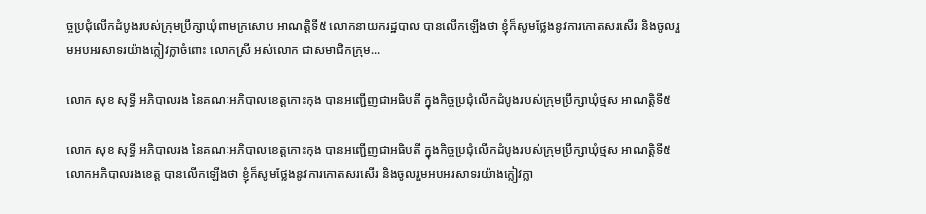ច្ចប្រជុំលើកដំបូងរបស់ក្រុមប្រឹក្សាឃុំពាមក្រសោប អាណត្តិទី៥ លោកនាយករដ្ឋបាល បានលើកឡើងថា ខ្ញុំក៏សូមថ្លែងនូវការកោតសរសើរ និងចូលរួមអបអរសាទរយ៉ាងក្លៀវក្លាចំពោះ លោកស្រី អស់លោក ជាសមាជិកក្រុម...

លោក សុខ សុទ្ធី អភិបាលរង នៃគណៈអភិបាលខេត្តកោះកុង បានអញ្ជើញជាអធិបតី ក្នុងកិច្ចប្រជុំលើកដំបូងរបស់ក្រុមប្រឹក្សាឃុំថ្មស អាណត្តិទី៥

លោក សុខ សុទ្ធី អភិបាលរង នៃគណៈអភិបាលខេត្តកោះកុង បានអញ្ជើញជាអធិបតី ក្នុងកិច្ចប្រជុំលើកដំបូងរបស់ក្រុមប្រឹក្សាឃុំថ្មស អាណត្តិទី៥ លោកអភិបាលរងខេត្ត បានលើកឡើងថា ខ្ញុំក៏សូមថ្លែងនូវការកោតសរសើរ និងចូលរួមអបអរសាទរយ៉ាងក្លៀវក្លា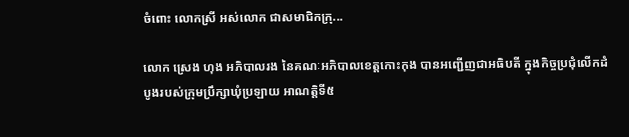ចំពោះ លោកស្រី អស់លោក ជាសមាជិកក្រុ...

លោក ស្រេង ហុង អភិបាលរង នៃគណៈអភិបាលខេត្តកោះកុង បានអញ្ជើញជាអធិបតី ក្នុងកិច្ចប្រជុំលើកដំបូងរបស់ក្រុមប្រឹក្សាឃុំប្រឡាយ អាណត្តិទី៥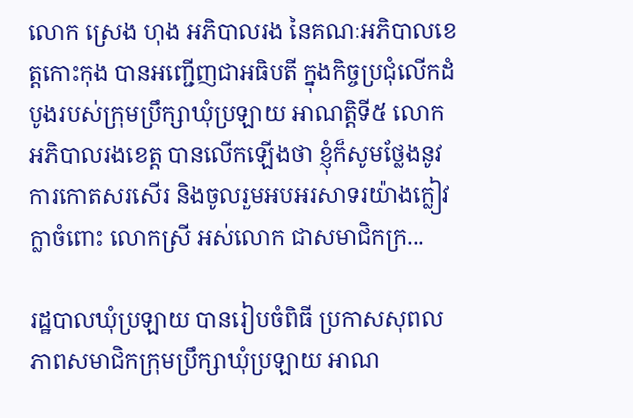លោក ស្រេង ហុង អភិបាលរង នៃគណៈអភិបាលខេត្តកោះកុង បានអញ្ជើញជាអធិបតី ក្នុងកិច្ចប្រជុំលើកដំបូងរបស់ក្រុមប្រឹក្សាឃុំប្រឡាយ អាណត្តិទី៥ លោកអភិបាលរងខេត្ត បានលើកឡើងថា ខ្ញុំក៏សូមថ្លែងនូវការកោតសរសើរ និងចូលរួមអបអរសាទរយ៉ាងក្លៀវក្លាចំពោះ លោកស្រី អស់លោក ជាសមាជិកក្រ...

រដ្ឋបាលឃុំប្រឡាយ បានរៀបចំពិធី ប្រកាសសុពលភាពសមាជិកក្រុមប្រឹក្សាឃុំប្រឡាយ អាណ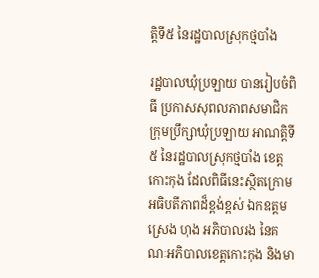ត្តិទី៥ នៃរដ្ឋបាលស្រុកថ្មបាំង

រដ្ឋបាលឃុំប្រឡាយ បានរៀបចំពិធី ប្រកាសសុពលភាពសមាជិកក្រុមប្រឹក្សាឃុំប្រឡាយ អាណត្តិទី៥ នៃរដ្ឋបាលស្រុកថ្មបាំង ខេត្តកោះកុង ដែលពិធីនេះស្ថិតក្រោមអធិបតីភាពដ៏ខ្ពង់ខ្ពស់ ឯកឧត្តម ស្រេង ហុង អភិបាលរង នៃគណៈអភិបាលខេត្តកោះកុង និងមា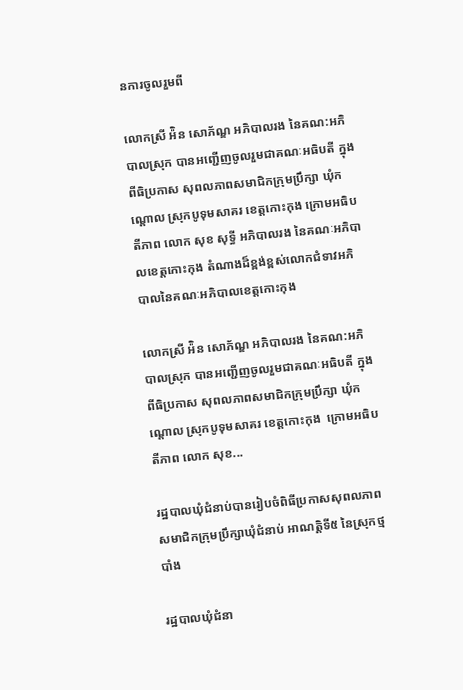នការចូលរួមពី

លោកស្រី អ៉ិន សោភ័ណ្ឌ អភិបាលរង នៃគណ:អភិបាលស្រុក បានអញ្ជើញចូលរួមជាគណៈអធិបតី ក្នុងពីធិប្រកាស សុពលភាពសមាជិកក្រុមប្រឹក្សា ឃុំកណ្តោល ស្រុកបូទុមសាគរ ខេត្តកោះកុង ក្រោមអធិបតីភាព លោក សុខ សុទ្ធី អភិបាលរង នៃគណៈអភិបាលខេត្តកោះកុង តំណាងដ៏ខ្ពង់ខ្ពស់លោកជំទាវអភិបាលនៃគណៈអភិបាលខេត្តកោះកុង

លោកស្រី អ៉ិន សោភ័ណ្ឌ អភិបាលរង នៃគណ:អភិបាលស្រុក បានអញ្ជើញចូលរួមជាគណៈអធិបតី ក្នុងពីធិប្រកាស សុពលភាពសមាជិកក្រុមប្រឹក្សា ឃុំកណ្តោល ស្រុកបូទុមសាគរ ខេត្តកោះកុង  ក្រោមអធិបតីភាព លោក សុខ...

រដ្ឋបាលឃុំជំនាប់បានរៀបចំពិធីប្រកាសសុពលភាពសមាជិកក្រុមប្រឹក្សាឃុំជំនាប់ អាណត្តិទី៥ នៃស្រុកថ្មបាំង

រដ្ឋបាលឃុំជំនា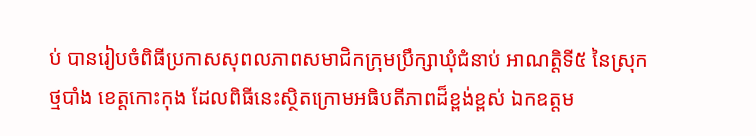ប់ បានរៀបចំពិធីប្រកាសសុពលភាពសមាជិកក្រុមប្រឹក្សាឃុំជំនាប់ អាណត្តិទី៥ នៃស្រុកថ្មបាំង ខេត្តកោះកុង ដែលពិធីនេះស្ថិតក្រោមអធិបតីភាពដ៏ខ្ពង់ខ្ពស់ ឯកឧត្តម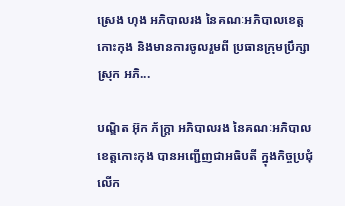ស្រេង ហុង អភិបាលរង នៃគណៈអភិបាលខេត្តកោះកុង និងមានការចូលរួមពី ប្រធានក្រុមប្រឹក្សាស្រុក អភិ...

បណ្ឌិត អ៊ុក ភ័ក្ត្រា អភិបាលរង នៃគណៈអភិបាលខេត្តកោះកុង បានអញ្ជើញជាអធិបតី ក្នុងកិច្ចប្រជុំលើក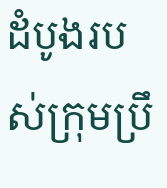ដំបូងរបស់ក្រុមប្រឹ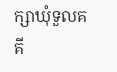ក្សាឃុំទួលគគី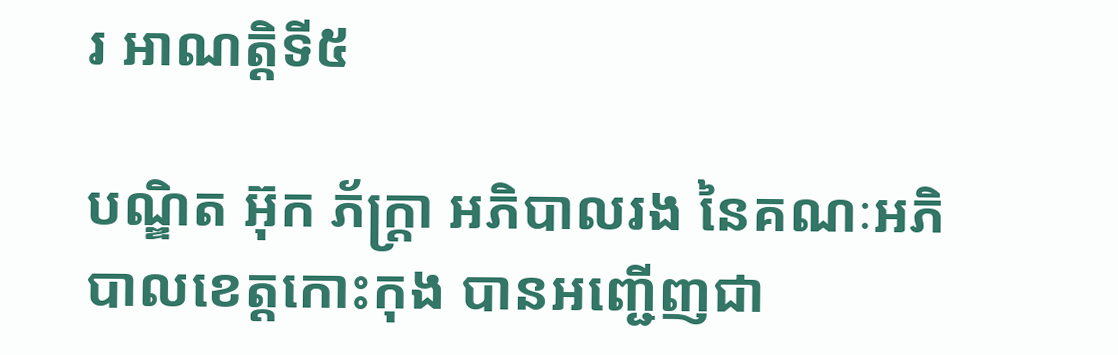រ អាណត្តិទី៥

បណ្ឌិត អ៊ុក ភ័ក្ត្រា អភិបាលរង នៃគណៈអភិបាលខេត្តកោះកុង បានអញ្ជើញជា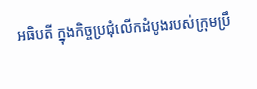អធិបតី ក្នុងកិច្ចប្រជុំលើកដំបូងរបស់ក្រុមប្រឹ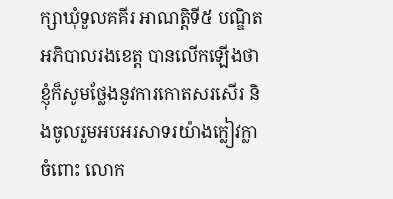ក្សាឃុំទួលគគីរ អាណត្តិទី៥ បណ្ឌិតអភិបាលរងខេត្ត បានលើកឡើងថា ខ្ញុំក៏សូមថ្លែងនូវការកោតសរសើរ និងចូលរួមអបអរសាទរយ៉ាងក្លៀវក្លាចំពោះ លោក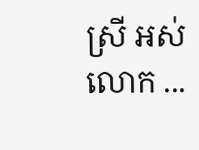ស្រី អស់លោក ...